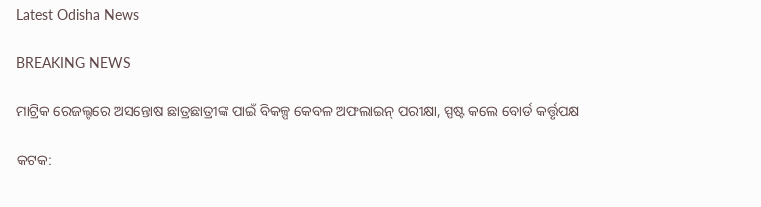Latest Odisha News

BREAKING NEWS

ମାଟ୍ରିକ ରେଜଲ୍ଟରେ ଅସନ୍ତୋଷ ଛାତ୍ରଛାତ୍ରୀଙ୍କ ପାଇଁ ବିକଳ୍ପ କେବଳ ଅଫଲାଇନ୍ ପରୀକ୍ଷା, ସ୍ପଷ୍ଟ କଲେ ବୋର୍ଡ କର୍ତ୍ତୃପକ୍ଷ

କଟକ: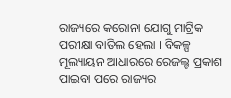ରାଜ୍ୟରେ କରୋନା ଯୋଗୁ ମାଟ୍ରିକ ପରୀକ୍ଷା ବାତିଲ ହେଲା । ବିକଳ୍ପ ମୂଲ୍ୟାୟନ ଆଧାରରେ ରେଜଲ୍ଟ ପ୍ରକାଶ ପାଇବା ପରେ ରାଜ୍ୟର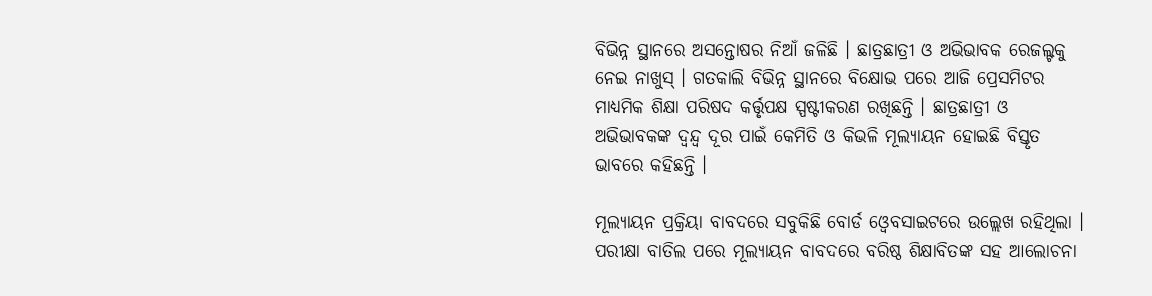ବିଭିନ୍ନ ସ୍ଥାନରେ ଅସନ୍ତୋଷର ନିଆଁ ଜଳିଛି । ଛାତ୍ରଛାତ୍ରୀ ଓ ଅଭିଭାବକ ରେଜଲ୍ଟକୁ ନେଇ ନାଖୁସ୍ । ଗତକାଲି ବିଭିନ୍ନ ସ୍ଥାନରେ ବିକ୍ଷୋଭ ପରେ ଆଜି ପ୍ରେସମିଟର ମାଧ୍ୟମିକ ଶିକ୍ଷା ପରିଷଦ କର୍ତ୍ତୃପକ୍ଷ ସ୍ପଷ୍ଟୀକରଣ ରଖିଛନ୍ତି । ଛାତ୍ରଛାତ୍ରୀ ଓ ଅଭିଭାବକଙ୍କ ଦ୍ବନ୍ଦ୍ବ ଦୂର ପାଇଁ କେମିତି ଓ କିଭଳି ମୂଲ୍ୟାୟନ ହୋଇଛି ବିସ୍ତୃତ ଭାବରେ କହିଛନ୍ତି ।

ମୂଲ୍ୟାୟନ ପ୍ରକ୍ରିୟା ବାବଦରେ ସବୁକିଛି ବୋର୍ଡ ଓ୍ୱେବସାଇଟରେ ଉଲ୍ଲେଖ ରହିଥିଲା । ପରୀକ୍ଷା ବାତିଲ ପରେ ମୂଲ୍ୟାୟନ ବାବଦରେ ବରିଷ୍ଠ ଶିକ୍ଷାବିତଙ୍କ ସହ ଆଲୋଚନା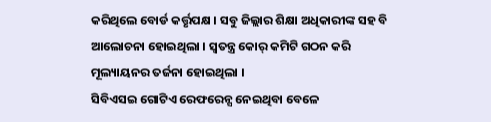କରିଥିଲେ ବୋର୍ଡ କର୍ତ୍ତୃପକ୍ଷ । ସବୁ ଜିଲ୍ଲାର ଶିକ୍ଷା ଅଧିକାରୀଙ୍କ ସହ ବି ଆଲୋଚନା ହୋଇଥିଲା । ସ୍ୱତନ୍ତ୍ର କୋର୍ କମିଟି ଗଠନ କରି ମୂଲ୍ୟାୟନର ତର୍ଜନା ହୋଇଥିଲା ।
ସିବିଏସଇ ଗୋଟିଏ ରେଫରେନ୍ସ ନେଇଥିବା ବେଳେ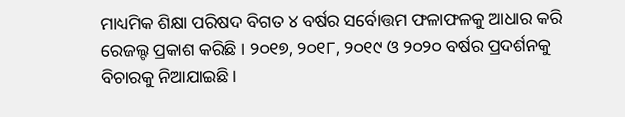ମାଧ୍ୟମିକ ଶିକ୍ଷା ପରିଷଦ ବିଗତ ୪ ବର୍ଷର ସର୍ବୋତ୍ତମ ଫଳାଫଳକୁ ଆଧାର କରି ରେଜଲ୍ଟ ପ୍ରକାଶ କରିଛି । ୨୦୧୭, ୨୦୧୮, ୨୦୧୯ ଓ ୨୦୨୦ ବର୍ଷର ପ୍ରଦର୍ଶନକୁ ବିଚାରକୁ ନିଆଯାଇଛି ।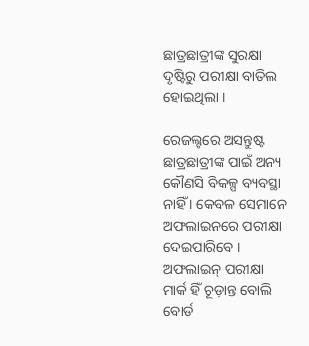ଛାତ୍ରଛାତ୍ରୀଙ୍କ ସୁରକ୍ଷା ଦୃଷ୍ଟିରୁ ପରୀକ୍ଷା ବାତିଲ ହୋଇଥିଲା ।

ରେଜଲ୍ଟରେ ଅସନ୍ତୁଷ୍ଟ ଛାତ୍ରଛାତ୍ରୀଙ୍କ ପାଇଁ ଅନ୍ୟ କୌଣସି ବିକଳ୍ପ ବ୍ୟବସ୍ଥା ନାହିଁ । କେବଳ ସେମାନେ ଅଫଲାଇନରେ ପରୀକ୍ଷା ଦେଇପାରିବେ । ଅଫଲାଇନ୍ ପରୀକ୍ଷା ମାର୍କ ହିଁ ଚୂଡ଼ାନ୍ତ ବୋଲି ବୋର୍ଡ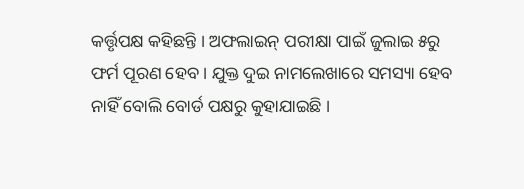କର୍ତ୍ତୃପକ୍ଷ କହିଛନ୍ତି । ଅଫଲାଇନ୍ ପରୀକ୍ଷା ପାଇଁ ଜୁଲାଇ ୫ରୁ ଫର୍ମ ପୂରଣ ହେବ । ଯୁକ୍ତ ଦୁଇ ନାମଲେଖାରେ ସମସ୍ୟା ହେବ ନାହିଁ ବୋଲି ବୋର୍ଡ ପକ୍ଷରୁ କୁହାଯାଇଛି ।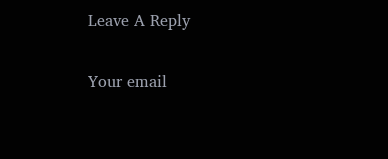Leave A Reply

Your email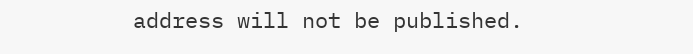address will not be published.